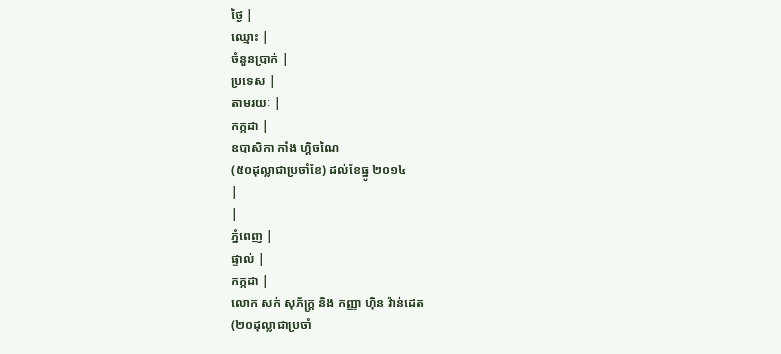ថ្ងៃ |
ឈ្មោះ |
ចំនួនប្រាក់ |
ប្រទេស |
តាមរយៈ |
កក្កដា |
ឧបាសិកា កាំង ហ្គិចណៃ
(៥០ដុល្លាជាប្រចាំខែ) ដល់ខែធ្នូ ២០១៤
|
|
ភ្នំពេញ |
ផ្ទាល់ |
កក្កដា |
លោក សក់ សុភ័ក្រ្ត និង កញ្ញា ហ៊ិន វ៉ាន់ដេត
(២០ដុល្លាជាប្រចាំ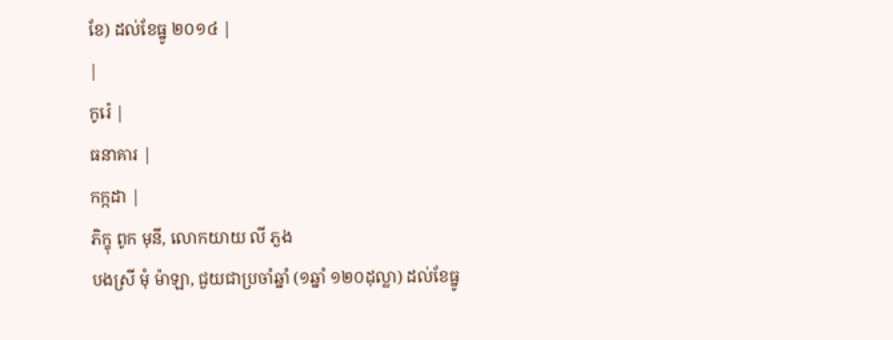ខែ) ដល់ខែធ្នូ ២០១៤ |
|
កូរ៉េ |
ធនាគារ |
កក្កដា |
ភិក្ខុ ពូក មុនី, លោកយាយ លី ភួង
បងស្រី មុំ ម៉ាឡា, ជួយជាប្រចាំឆ្នាំ (១ឆ្នាំ ១២០ដុល្លា) ដល់ខែធ្នូ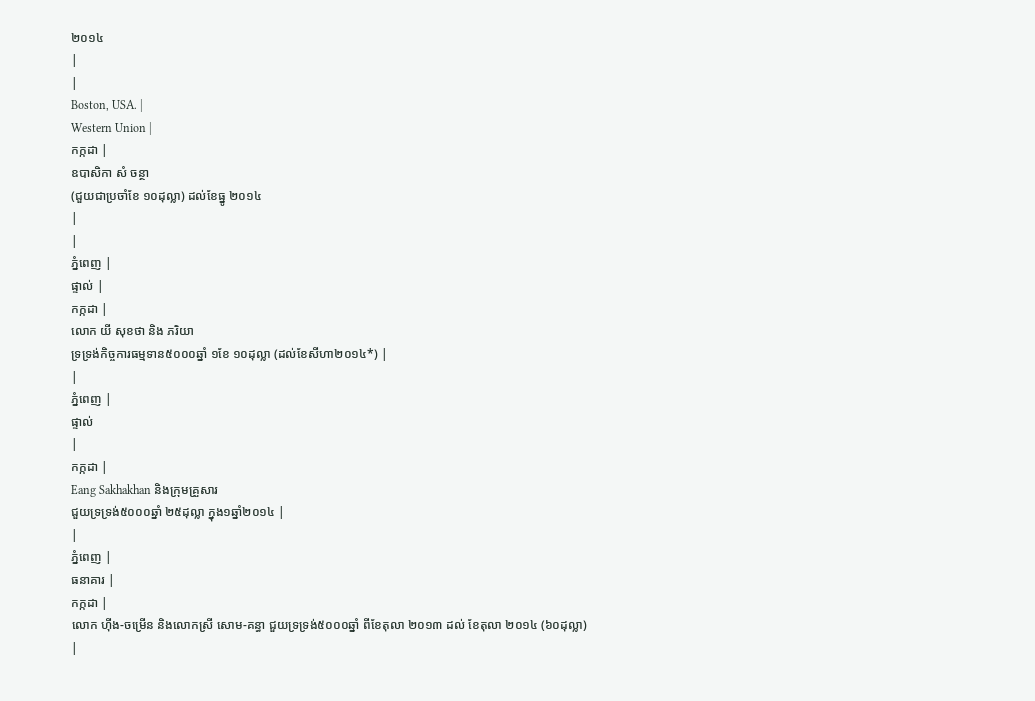២០១៤
|
|
Boston, USA. |
Western Union |
កក្កដា |
ឧបាសិកា សំ ចន្ថា
(ជួយជាប្រចាំខែ ១០ដុល្លា) ដល់ខែធ្នូ ២០១៤
|
|
ភ្នំពេញ |
ផ្ទាល់ |
កក្កដា |
លោក យី សុខថា និង ភរិយា
ទ្រទ្រង់កិច្ចការធម្មទាន៥០០០ឆ្នាំ ១ខែ ១០ដុល្លា (ដល់ខែសីហា២០១៤*) |
|
ភ្នំពេញ |
ផ្ទាល់
|
កក្កដា |
Eang Sakhakhan និងក្រុមគ្រួសារ
ជួយទ្រទ្រង់៥០០០ឆ្នាំ ២៥ដុល្លា ក្នុង១ឆ្នាំ២០១៤ |
|
ភ្នំពេញ |
ធនាគារ |
កក្កដា |
លោក ហ៊ីង-ចម្រើន និងលោកស្រី សោម-គន្ធា ជួយទ្រទ្រង់៥០០០ឆ្នាំ ពីខែតុលា ២០១៣ ដល់ ខែតុលា ២០១៤ (៦០ដុល្លា)
|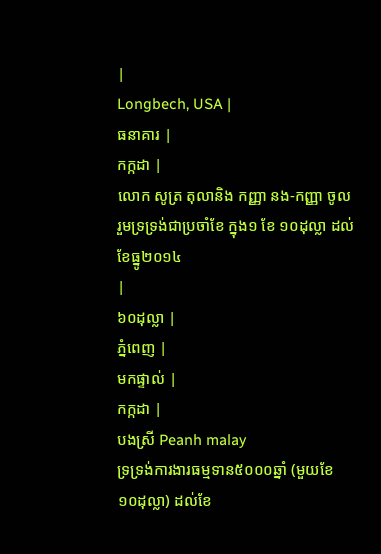|
Longbech, USA |
ធនាគារ |
កក្កដា |
លោក សូត្រ តុលានិង កញ្ញា នង-កញ្ញា ចូលរួមទ្រទ្រង់ជាប្រចាំខែ ក្នុង១ ខែ ១០ដុល្លា ដល់ខែធ្នូ២០១៤
|
៦០ដុល្លា |
ភ្នំពេញ |
មកផ្ទាល់ |
កក្កដា |
បងស្រី Peanh malay
ទ្រទ្រង់ការងារធម្មទាន៥០០០ឆ្នាំ (មួយខែ ១០ដុល្លា) ដល់ខែ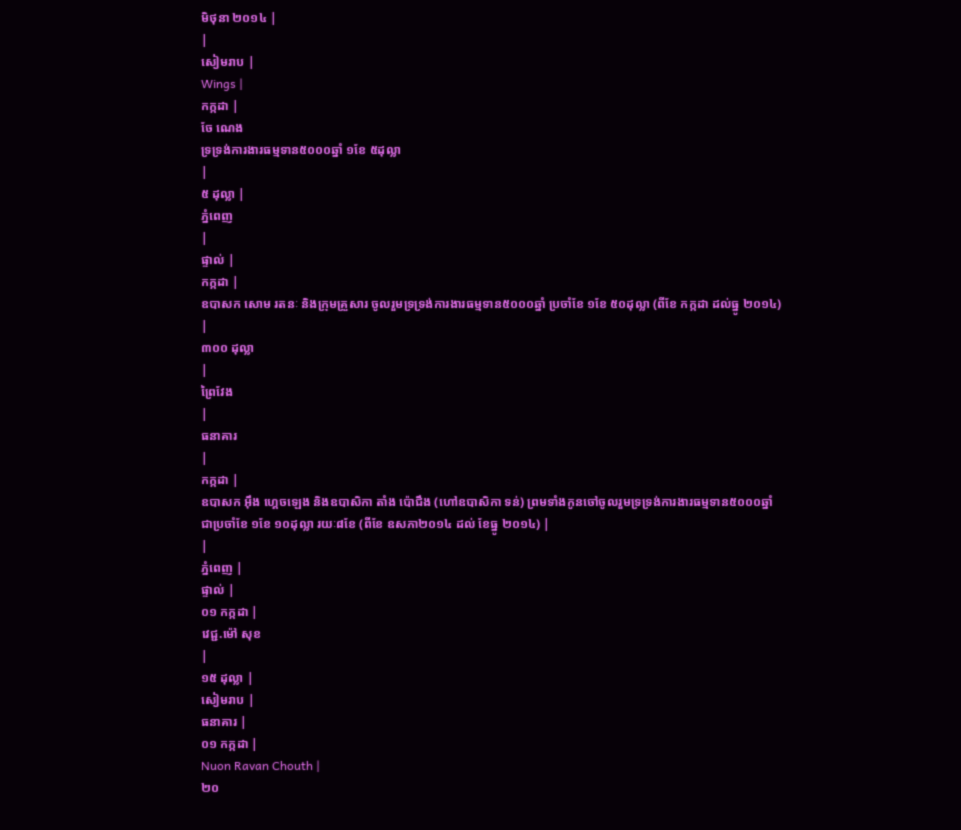មិថុនា ២០១៤ |
|
សៀមរាប |
Wings |
កក្កដា |
ចែ ណេង
ទ្រទ្រង់ការងារធម្មទាន៥០០០ឆ្នាំ ១ខែ ៥ដុល្លា
|
៥ ដុល្លា |
ភ្នំពេញ
|
ផ្ទាល់ |
កក្កដា |
ឧបាសក សោម រតនៈ និងក្រុមគ្រួសារ ចូលរួមទ្រទ្រង់ការងារធម្មទាន៥០០០ឆ្នាំ ប្រចាំខែ ១ខែ ៥០ដុល្លា (ពីខែ កក្កដា ដល់ធ្នូ ២០១៤) |
៣០០ ដុល្លា
|
ព្រៃវែង
|
ធនាគារ
|
កក្កដា |
ឧបាសក អ៊ឹង ហ្គេចឡេង និងឧបាសិកា តាំង ប៉ោជឹង (ហៅឧបាសិកា ទន់) ព្រមទាំងកូនចៅចូលរួមទ្រទ្រង់ការងារធម្មទាន៥០០០ឆ្នាំ ជាប្រចាំខែ ១ខែ ១០ដុល្លា រយៈ៨ខែ (ពីខែ ឧសភា២០១៤ ដល់ ខែធ្នូ ២០១៤) |
|
ភ្នំពេញ |
ផ្ទាល់ |
០១ កក្កដា |
វេជ្ជ.ម៉ៅ សុខ
|
១៥ ដុល្លា |
សៀមរាប |
ធនាគារ |
០១ កក្កដា |
Nuon Ravan Chouth |
២០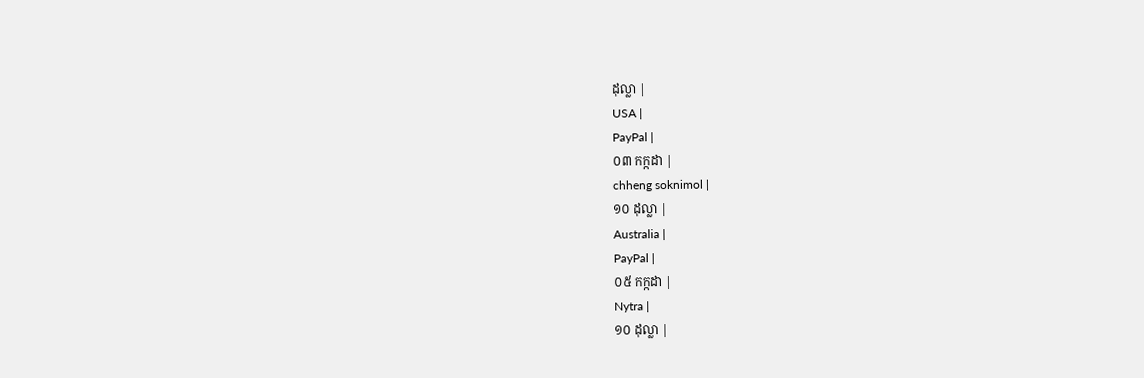ដុល្លា |
USA |
PayPal |
០៣ កក្កដា |
chheng soknimol |
១០ ដុល្លា |
Australia |
PayPal |
០៥ កក្កដា |
Nytra |
១០ ដុល្លា |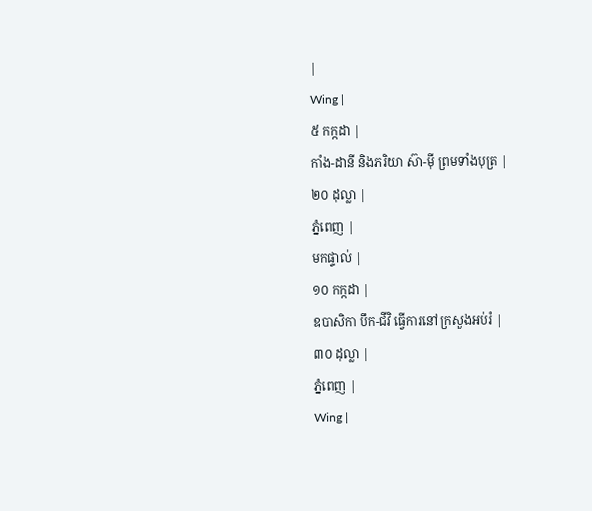|
Wing |
៥ កក្កដា |
កាំង-ដានី និងភរិយា ស៊ា-ម៉ី ព្រមទាំងបុត្រ |
២០ ដុល្លា |
ភ្នំពេញ |
មកផ្ទាល់ |
១០ កក្កដា |
ឧបាសិកា បឹក-ជីវិ ធ្វើការនៅក្រសួងអប់រំ |
៣០ ដុល្លា |
ភ្នំពេញ |
Wing |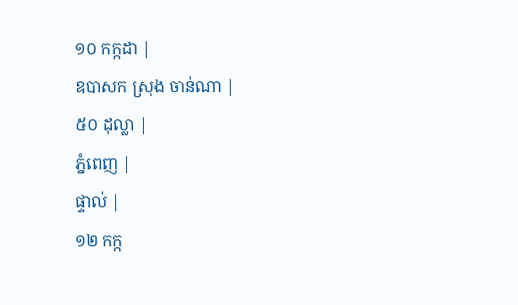១០ កក្កដា |
ឧបាសក ស្រុង ចាន់ណា |
៥០ ដុល្លា |
ភ្នំពេញ |
ផ្ទាល់ |
១២ កក្ក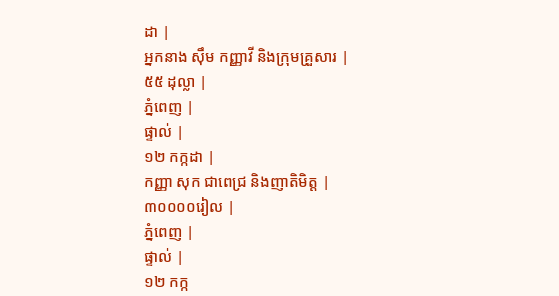ដា |
អ្នកនាង ស៊ឹម កញ្ញាវី និងក្រុមគ្រួសារ |
៥៥ ដុល្លា |
ភ្នំពេញ |
ផ្ទាល់ |
១២ កក្កដា |
កញ្ញា សុក ជាពេជ្រ និងញាតិមិត្ត |
៣០០០០រៀល |
ភ្នំពេញ |
ផ្ទាល់ |
១២ កក្ក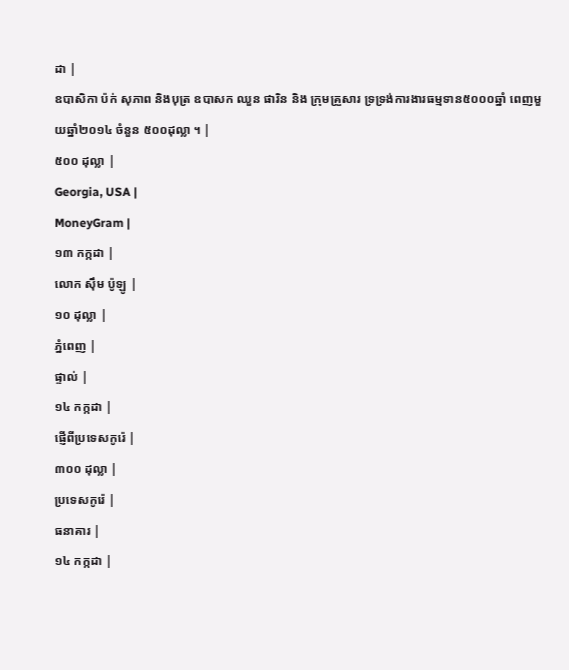ដា |
ឧបាសិកា ប៉ក់ សុភាព និងបុត្រ ឧបាសក ឈួន ផារិន និង ក្រុមគ្រួសារ ទ្រទ្រង់ការងារធម្មទាន៥០០០ឆ្នាំ ពេញមួយឆ្នាំ២០១៤ ចំនួន ៥០០ដុល្លា ។ |
៥០០ ដុល្លា |
Georgia, USA |
MoneyGram |
១៣ កក្កដា |
លោក ស៊ឹម ប៉ូឡូ |
១០ ដុល្លា |
ភ្នំពេញ |
ផ្ទាល់ |
១៤ កក្កដា |
ផ្ញើពីប្រទេសកូរ៉េ |
៣០០ ដុល្លា |
ប្រទេសកូរ៉េ |
ធនាគារ |
១៤ កក្កដា |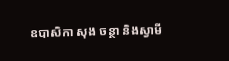ឧបាសិកា សុង ចន្ថា និងស្វាមី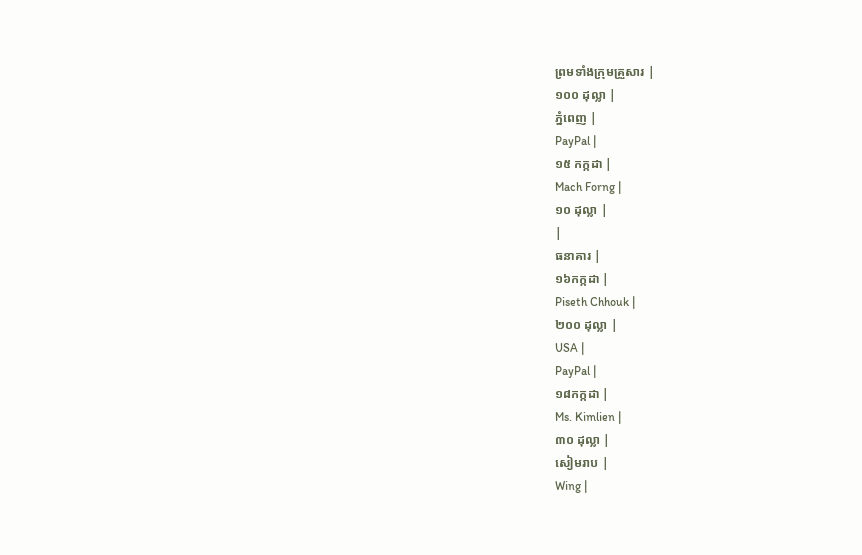ព្រមទាំងក្រុមគ្រួសារ |
១០០ ដុល្លា |
ភ្នំពេញ |
PayPal |
១៥ កក្កដា |
Mach Forng |
១០ ដុល្លា |
|
ធនាគារ |
១៦កក្កដា |
Piseth Chhouk |
២០០ ដុល្លា |
USA |
PayPal |
១៨កក្កដា |
Ms. Kimlien |
៣០ ដុល្លា |
សៀមរាប |
Wing |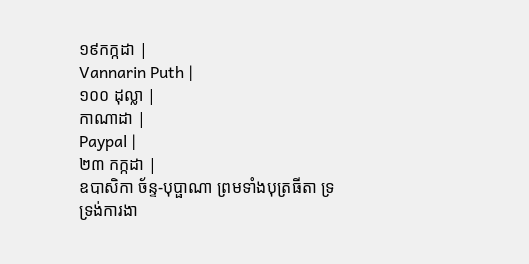១៩កក្កដា |
Vannarin Puth |
១០០ ដុល្លា |
កាណាដា |
Paypal |
២៣ កក្កដា |
ឧបាសិកា ច័ន្ទ-បុប្ផាណា ព្រមទាំងបុត្រធីតា ទ្រទ្រង់ការងា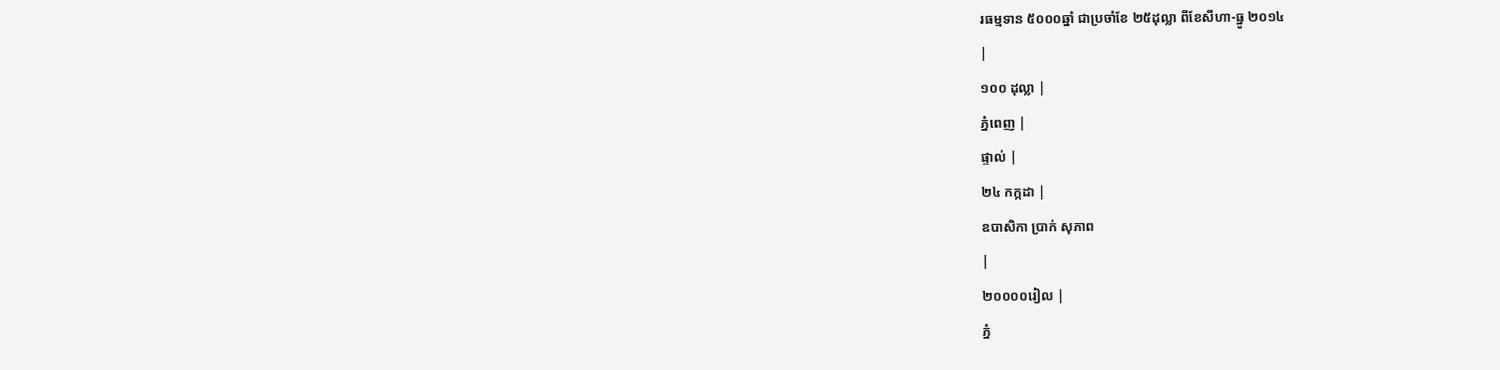រធម្មទាន ៥០០០ឆ្នាំ ជាប្រចាំខែ ២៥ដុល្លា ពីខែសីហា-ធ្នូ ២០១៤
|
១០០ ដុល្លា |
ភ្នំពេញ |
ផ្ទាល់ |
២៤ កក្កដា |
ឧបាសិកា ប្រាក់ សុភាព
|
២០០០០រៀល |
ភ្នំ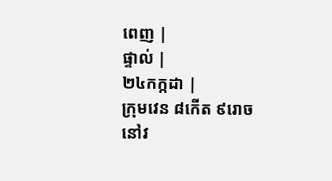ពេញ |
ផ្ទាល់ |
២៤កក្កដា |
ក្រុមវេន ៨កើត ៩រោច នៅវ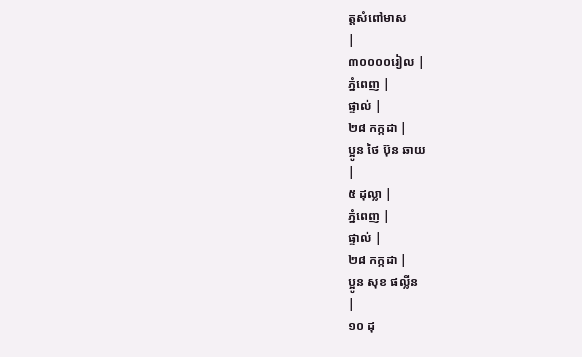ត្តសំពៅមាស
|
៣០០០០រៀល |
ភ្នំពេញ |
ផ្ទាល់ |
២៨ កក្កដា |
ប្អូន ថៃ ប៊ុន ឆាយ
|
៥ ដុល្លា |
ភ្នំពេញ |
ផ្ទាល់ |
២៨ កក្កដា |
ប្អូន សុខ ផល្លីន
|
១០ ដុ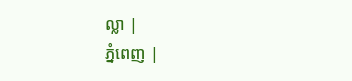ល្លា |
ភ្នំពេញ |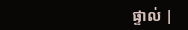ផ្ទាល់ |